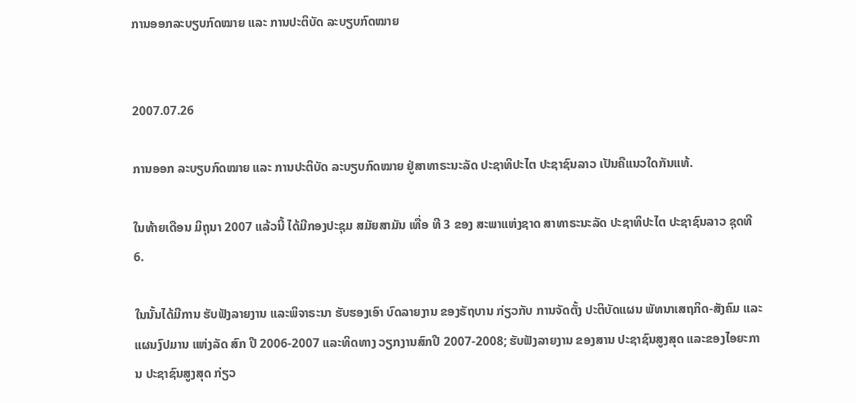ການອອກລະບຽບກົດໝາຍ ແລະ ການປະຕິບັດ ລະບຽບກົດໝາຍ


2007.07.26

ການອອກ ລະບຽບກົດໝາຍ ແລະ ການປະຕິບັດ ລະບຽບກົດໝາຍ ຢູ່ສາທາຣະນະລັດ ປະຊາທິປະໄຕ ປະຊາຊົນລາວ ເປັນຄືແນວໃດກັນແທ້.

ໃນທ້າຍເດືອນ ມິຖຸນາ 2007 ແລ້ວນີ້ ໄດ້ມີກອງປະຊຸມ ສມັຍສາມັນ ເທື່ອ ທີ 3 ຂອງ ສະພາແຫ່ງຊາດ ສາທາຣະນະລັດ ປະຊາທິປະໄຕ ປະຊາຊົນລາວ ຊຸດທີ 6.

ໃນນັ້ນໄດ້ມີການ ຮັບຟັງລາຍງານ ແລະພິຈາຣະນາ ຮັບຮອງເອົາ ບົດລາຍງານ ຂອງຣັຖບານ ກ່ຽວກັບ ການຈັດຕັ້ງ ປະຕິບັດແຜນ ພັທນາເສຖກິດ-ສັງຄົມ ແລະ ແຜນງົປມານ ແຫ່ງລັດ ສົກ ປີ 2006-2007 ແລະທິດທາງ ວຽກງານສົກປີ 2007-2008; ຮັບຟັງລາຍງານ ຂອງສານ ປະຊາຊົນສູງສຸດ ແລະຂອງໄອຍະການ ປະຊາຊົນສູງສຸດ ກ່ຽວ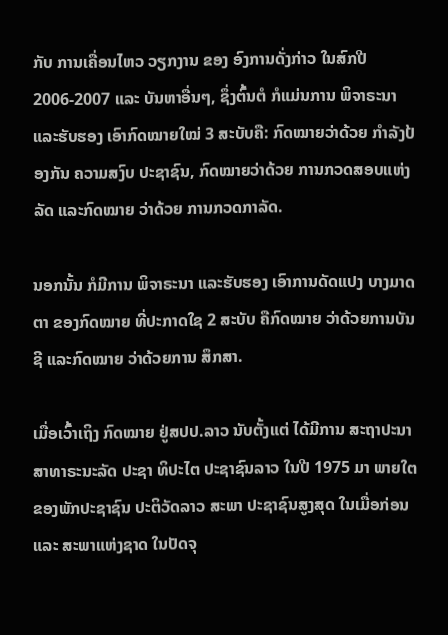ກັບ ການເຄື່ອນໄຫວ ວຽກງານ ຂອງ ອົງການດັ່ງກ່າວ ໃນສົກປີ 2006-2007 ແລະ ບັນຫາອື່ນໆ, ຊຶ່ງຕົ້ນຕໍ ກໍແມ່ນການ ພິຈາຣະນາ ແລະຮັບຮອງ ເອົາກົດໝາຍໃໝ່ 3 ສະບັບຄື: ກົດໝາຍວ່າດ້ວຍ ກຳລັງປ້ອງກັນ ຄວາມສງົບ ປະຊາຊົນ, ກົດໝາຍວ່າດ້ວຍ ການກວດສອບແຫ່ງລັດ ແລະກົດໝາຍ ວ່າດ້ວຍ ການກວດກາລັດ.

ນອກນັ້ນ ກໍມີການ ພິຈາຣະນາ ແລະຮັບຮອງ ເອົາການດັດແປງ ບາງມາດຕາ ຂອງກົດໝາຍ ທີ່ປະກາດໃຊ 2 ສະບັບ ຄືກົດໝາຍ ວ່າດ້ວຍການບັນຊີ ແລະກົດໝາຍ ວ່າດ້ວຍການ ສຶກສາ.

ເມື່ອເວົ້າເຖິງ ກົດໝາຍ ຢູ່ສປປ.ລາວ ນັບຕັ້ງແຕ່ ໄດ້ມີການ ສະຖາປະນາ ສາທາຣະນະລັດ ປະຊາ ທິປະໄຕ ປະຊາຊົນລາວ ໃນປີ 1975 ມາ ພາຍໃຕ ຂອງພັກປະຊາຊົນ ປະຕິວັດລາວ ສະພາ ປະຊາຊົນສູງສຸດ ໃນເມື່ອກ່ອນ ແລະ ສະພາແຫ່ງຊາດ ໃນປັດຈຸ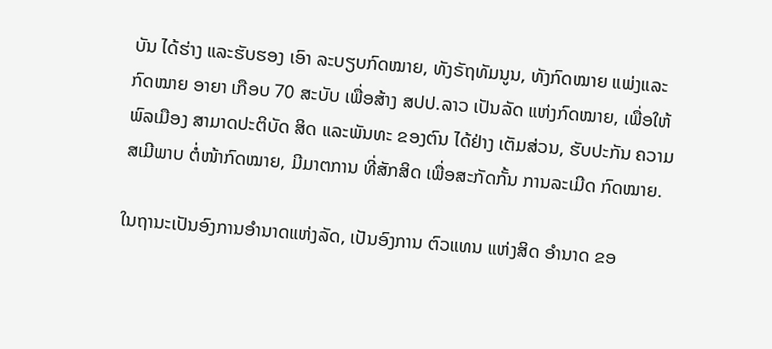ບັນ ໄດ້ຮ່າງ ແລະຮັບຮອງ ເອົາ ລະບຽບກົດໝາຍ, ທັງຣັຖທັມນູນ, ທັງກົດໝາຍ ແພ່ງແລະກົດໝາຍ ອາຍາ ເກືອບ 70 ສະບັບ ເພື່ອສ້າງ ສປປ.ລາວ ເປັນລັດ ແຫ່ງກົດໝາຍ, ເພື່ອໃຫ້ພົລເມືອງ ສາມາດປະຕິບັດ ສິດ ແລະພັນທະ ຂອງຕົນ ໄດ້ຢ່າງ ເຕັມສ່ວນ, ຮັບປະກັນ ຄວາມສເມີພາບ ຕໍ່ໜ້າກົດໝາຍ, ມີມາຕການ ທີ່ສັກສິດ ເພື່ອສະກັດກັ້ນ ການລະເມີດ ກົດໝາຍ.

ໃນຖານະເປັນອົງການອຳນາດແຫ່ງລັດ, ເປັນອົງການ ຕົວແທນ ແຫ່ງສິດ ອຳນາດ ຂອ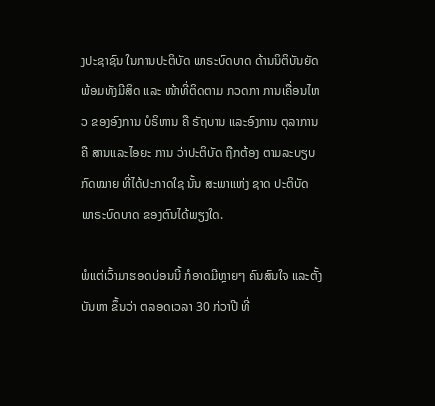ງປະຊາຊົນ ໃນການປະຕິບັດ ພາຣະບົດບາດ ດ້ານນິຕິບັນຍັດ ພ້ອມທັງມີສິດ ແລະ ໜ້າທີ່ຕິດຕາມ ກວດກາ ການເຄື່ອນໄຫວ ຂອງອົງການ ບໍຣິຫານ ຄື ຣັຖບານ ແລະອົງການ ຕຸລາການ ຄື ສານແລະໄອຍະ ການ ວ່າປະຕິບັດ ຖືກຕ້ອງ ຕາມລະບຽບ ກົດໝາຍ ທີ່ໄດ້ປະກາດໃຊ ນັ້ນ ສະພາແຫ່ງ ຊາດ ປະຕິບັດ ພາຣະບົດບາດ ຂອງຕົນໄດ້ພຽງໃດ.

ພໍແຕ່ເວົ້າມາຮອດບ່ອນນີ້ ກໍອາດມີຫຼາຍໆ ຄົນສົນໃຈ ແລະຕັ້ງບັນຫາ ຂຶ້ນວ່າ ຕລອດເວລາ 30 ກ່ວາປີ ທີ່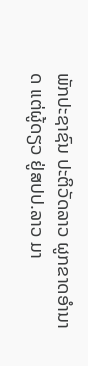ພັກປະຊາຊົນ ປະຕິວັດລາວ ຜູກຂາດອຳນາດ ແຕ່ຜູ້ດຽວ ຢູ່ສປປ.ລາວ ມາ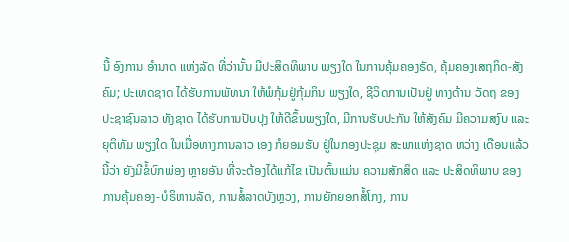ນີ້ ອົງການ ອຳນາດ ແຫ່ງລັດ ທີ່ວ່ານັ້ນ ມີປະສິດທິພາບ ພຽງໃດ ໃນການຄຸ້ມຄອງຣັດ, ຄຸ້ມຄອງເສຖກິດ-ສັງຄົມ; ປະເທດຊາດ ໄດ້ຮັບການພັທນາ ໃຫ້ພໍກຸ້ມຢູ່ກຸ້ມກິນ ພຽງໃດ, ຊີວິດການເປັນຢູ່ ທາງດ້ານ ວັດຖ ຂອງ ປະຊາຊົນລາວ ທັງຊາດ ໄດ້ຮັບການປັບປຸງ ໃຫ້ດີຂຶ້ນພຽງໃດ, ມີການຮັບປະກັນ ໃຫ້ສັງຄົມ ມີຄວາມສງົບ ແລະ ຍຸຕິທັມ ພຽງໃດ ໃນເມື່ອທາງການລາວ ເອງ ກໍຍອມຮັບ ຢູ່ໃນກອງປະຊຸມ ສະພາແຫ່ງຊາດ ຫວ່າງ ເດືອນແລ້ວນີ້ວ່າ ຍັງມີຂໍ້ບົກພ່ອງ ຫຼາຍອັນ ທີ່ຈະຕ້ອງໄດ້ແກ້ໄຂ ເປັນຕົ້ນແມ່ນ ຄວາມສັກສິດ ແລະ ປະສິດທິພາບ ຂອງການຄຸ້ມຄອງ-ບໍຣິຫານລັດ, ການສໍ້ລາດບັງຫຼວງ, ການຍັກຍອກສໍ້ໂກງ, ການ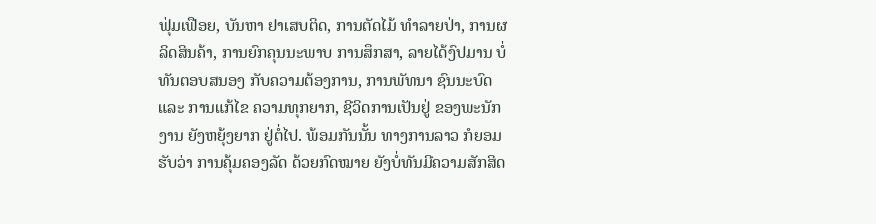ຟຸ່ມເຟືອຍ, ບັນຫາ ຢາເສບຕິດ, ການຕັດໄມ້ ທຳລາຍປ່າ, ການຜລິດສິນຄ້າ, ການຍົກຄຸນນະພາບ ການສຶກສາ, ລາຍໄດ້ງົປມານ ບໍ່ທັນຕອບສນອງ ກັບຄວາມຕ້ອງການ, ການພັທນາ ຊົນນະບົດ ແລະ ການແກ້ໄຂ ຄວາມທຸກຍາກ, ຊີວິດການເປັນຢູ່ ຂອງພະນັກງານ ຍັງຫຍຸ້ງຍາກ ຢູ່ຕໍ່ໄປ. ພ້ອມກັນນັ້ນ ທາງການລາວ ກໍຍອມຮັບວ່າ ການຄຸ້ມຄອງລັດ ດ້ວຍກົດໝາຍ ຍັງບໍ່ທັນມີຄວາມສັກສິດ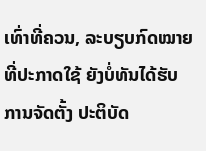ເທົ່າທີ່ຄວນ, ລະບຽບກົດໝາຍ ທີ່ປະກາດໃຊ້ ຍັງບໍ່ທັນໄດ້ຮັບ ການຈັດຕັ້ງ ປະຕິບັດ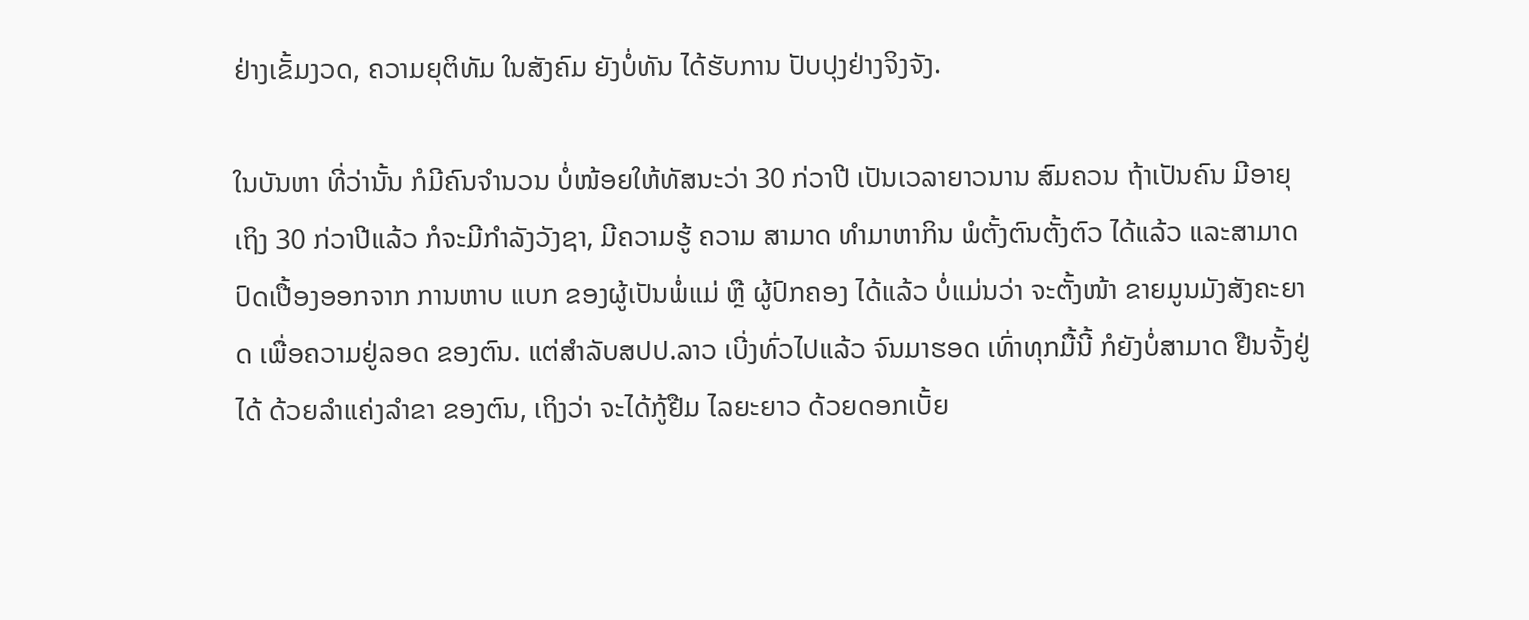ຢ່າງເຂັ້ມງວດ, ຄວາມຍຸຕິທັມ ໃນສັງຄົມ ຍັງບໍ່ທັນ ໄດ້ຮັບການ ປັບປຸງຢ່າງຈິງຈັງ.

ໃນບັນຫາ ທີ່ວ່ານັ້ນ ກໍມີຄົນຈຳນວນ ບໍ່ໜ້ອຍໃຫ້ທັສນະວ່າ 30 ກ່ວາປີ ເປັນເວລາຍາວນານ ສົມຄວນ ຖ້າເປັນຄົນ ມີອາຍຸເຖິງ 30 ກ່ວາປີແລ້ວ ກໍຈະມີກຳລັງວັງຊາ, ມີຄວາມຮູ້ ຄວາມ ສາມາດ ທຳມາຫາກິນ ພໍຕັ້ງຕົນຕັ້ງຕົວ ໄດ້ແລ້ວ ແລະສາມາດ ປົດເປື້ອງອອກຈາກ ການຫາບ ແບກ ຂອງຜູ້ເປັນພໍ່ແມ່ ຫຼື ຜູ້ປົກຄອງ ໄດ້ແລ້ວ ບໍ່ແມ່ນວ່າ ຈະຕັ້ງໜ້າ ຂາຍມູນມັງສັງຄະຍາດ ເພື່ອຄວາມຢູ່ລອດ ຂອງຕົນ. ແຕ່ສຳລັບສປປ.ລາວ ເບີ່ງທົ່ວໄປແລ້ວ ຈົນມາຮອດ ເທົ່າທຸກມື້ນີ້ ກໍຍັງບໍ່ສາມາດ ຢືນຈັ້ງຢູ່ໄດ້ ດ້ວຍລຳແຄ່ງລຳຂາ ຂອງຕົນ, ເຖິງວ່າ ຈະໄດ້ກູ້ຢືມ ໄລຍະຍາວ ດ້ວຍດອກເບັ້ຍ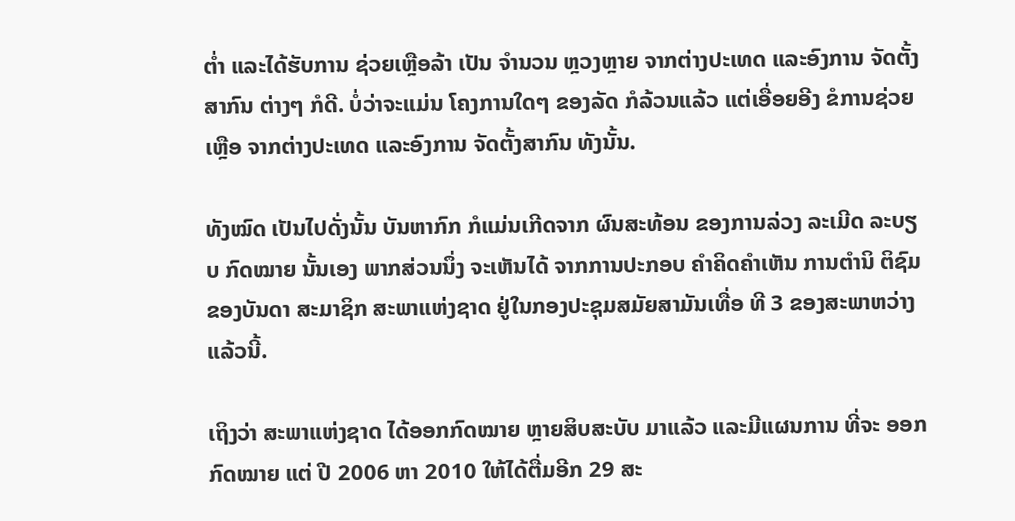ຕ່ຳ ແລະໄດ້ຮັບການ ຊ່ວຍເຫຼືອລ້າ ເປັນ ຈຳນວນ ຫຼວງຫຼາຍ ຈາກຕ່າງປະເທດ ແລະອົງການ ຈັດຕັ້ງສາກົນ ຕ່າງໆ ກໍດີ. ບໍ່ວ່າຈະແມ່ນ ໂຄງການໃດໆ ຂອງລັດ ກໍລ້ວນແລ້ວ ແຕ່ເອື່ອຍອີງ ຂໍການຊ່ວຍເຫືຼອ ຈາກຕ່າງປະເທດ ແລະອົງການ ຈັດຕັ້ງສາກົນ ທັງນັ້ນ.

ທັງໝົດ ເປັນໄປດັ່ງນັ້ນ ບັນຫາກົກ ກໍແມ່ນເກີດຈາກ ຜົນສະທ້ອນ ຂອງການລ່ວງ ລະເມີດ ລະບຽບ ກົດໝາຍ ນັ້ນເອງ ພາກສ່ວນນຶ່ງ ຈະເຫັນໄດ້ ຈາກການປະກອບ ຄຳຄິດຄຳເຫັນ ການຕຳນິ ຕິຊົມ ຂອງບັນດາ ສະມາຊິກ ສະພາແຫ່ງຊາດ ຢູ່ໃນກອງປະຊຸມສມັຍສາມັນເທື່ອ ທີ 3 ຂອງສະພາຫວ່າງແລ້ວນີ້.

ເຖິງວ່າ ສະພາແຫ່ງຊາດ ໄດ້ອອກກົດໝາຍ ຫຼາຍສິບສະບັບ ມາແລ້ວ ແລະມີແຜນການ ທີ່ຈະ ອອກກົດໝາຍ ແຕ່ ປີ 2006 ຫາ 2010 ໃຫ້ໄດ້ຕື່ມອີກ 29 ສະ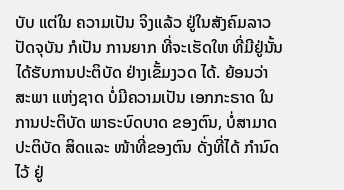ບັບ ແຕ່ໃນ ຄວາມເປັນ ຈິງແລ້ວ ຢູ່ໃນສັງຄົມລາວ ປັດຈຸບັນ ກໍເປັນ ການຍາກ ທີ່ຈະເຮັດໃຫ ທີ່ມີຢູ່ນັ້ນ ໄດ້ຮັບການປະຕິບັດ ຢ່າງເຂັ້ມງວດ ໄດ້. ຍ້ອນວ່າ ສະພາ ແຫ່ງຊາດ ບໍ່ມີຄວາມເປັນ ເອກກະຣາດ ໃນການປະຕິບັດ ພາຣະບົດບາດ ຂອງຕົນ, ບໍ່ສາມາດ ປະຕິບັດ ສິດແລະ ໜ້າທີ່ຂອງຕົນ ດັ່ງທີ່ໄດ້ ກຳນົດໄວ້ ຢູ່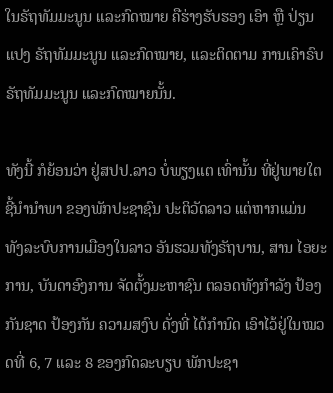ໃນຣັຖທັມມະນູນ ແລະກົດໝາຍ ຄືຮ່າງຮັບຮອງ ເອົາ ຫຼື ປ່ຽນແປງ ຣັຖທັມມະນູນ ແລະກົດໝາຍ, ແລະຕິດຕາມ ການເຄົາຣົບ ຣັຖທັມມະນູນ ແລະກົດໝາຍນັ້ນ.

ທັງນີ້ ກໍຍ້ອນວ່າ ຢູ່ສປປ.ລາວ ບໍ່ພຽງແຕ ເທົ່ານັ້ນ ທີ່ຢູ່ພາຍໃຕ ຊີ້ນຳນຳພາ ຂອງພັກປະຊາຊົນ ປະຕິວັດລາວ ແຕ່ຫາກແມ່ນ ທັງລະບົບການເມືອງໃນລາວ ອັນຮວມທັງຣັຖບານ, ສານ ໄອຍະການ, ບັນດາອົງການ ຈັດຕັ້ງມະຫາຊົນ ຕລອດທັງກຳລັງ ປ້ອງກັນຊາດ ປ້ອງກັນ ຄວາມສງົບ ດັ່ງທີ່ ໄດ້ກຳນົດ ເອົາໄວ້ຢູ່ໃນໝວດທີ່ 6, 7 ແລະ 8 ຂອງກົດລະບຽບ ພັກປະຊາ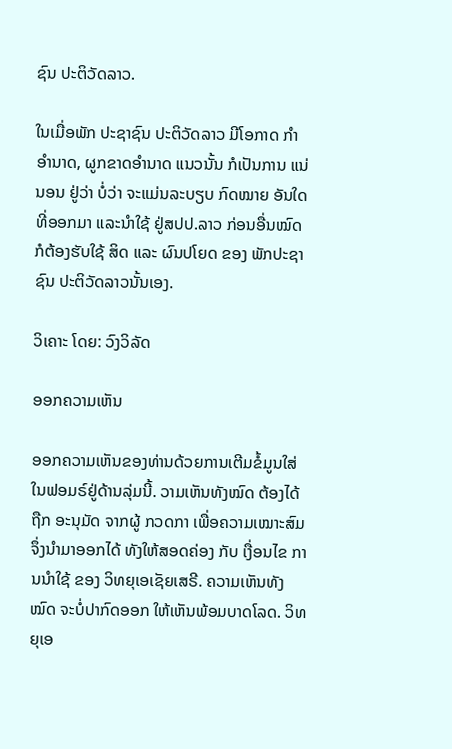ຊົນ ປະຕິວັດລາວ.

ໃນເມື່ອພັກ ປະຊາຊົນ ປະຕິວັດລາວ ມີໂອກາດ ກຳອຳນາດ, ຜູກຂາດອຳນາດ ແນວນັ້ນ ກໍເປັນການ ແນ່ນອນ ຢູ່ວ່າ ບໍ່ວ່າ ຈະແມ່ນລະບຽບ ກົດໝາຍ ອັນໃດທີ່ອອກມາ ແລະນຳໃຊ້ ຢູ່ສປປ.ລາວ ກ່ອນອື່ນໝົດ ກໍຕ້ອງຮັບໃຊ້ ສິດ ແລະ ຜົນປໂຍດ ຂອງ ພັກປະຊາຊົນ ປະຕິວັດລາວນັ້ນເອງ.

ວິເຄາະ ໂດຍ: ວົງວິລັດ

ອອກຄວາມເຫັນ

ອອກຄວາມເຫັນຂອງທ່ານດ້ວຍການເຕີມຂໍ້ມູນໃສ່ໃນຟອມຣ໌ຢູ່ດ້ານລຸ່ມນີ້. ວາມເຫັນທັງໝົດ ຕ້ອງໄດ້ຖືກ ອະນຸມັດ ຈາກຜູ້ ກວດກາ ເພື່ອຄວາມເໝາະສົມ ຈຶ່ງນໍາມາອອກໄດ້ ທັງໃຫ້ສອດຄ່ອງ ກັບ ເງື່ອນໄຂ ການນຳໃຊ້ ຂອງ ວິທຍຸເອເຊັຍເສຣີ. ຄວາມເຫັນທັງໝົດ ຈະບໍ່ປາກົດອອກ ໃຫ້ເຫັນພ້ອມບາດໂລດ. ວິທຍຸເອ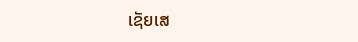ເຊັຍເສ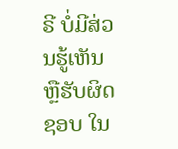ຣີ ບໍ່ມີສ່ວນຮູ້ເຫັນ ຫຼືຮັບຜິດຊອບ ໃນ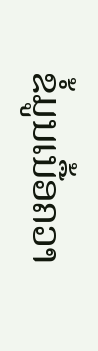ຂໍ້ມູນເນື້ອຄວາ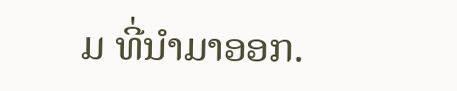ມ ທີ່ນໍາມາອອກ.